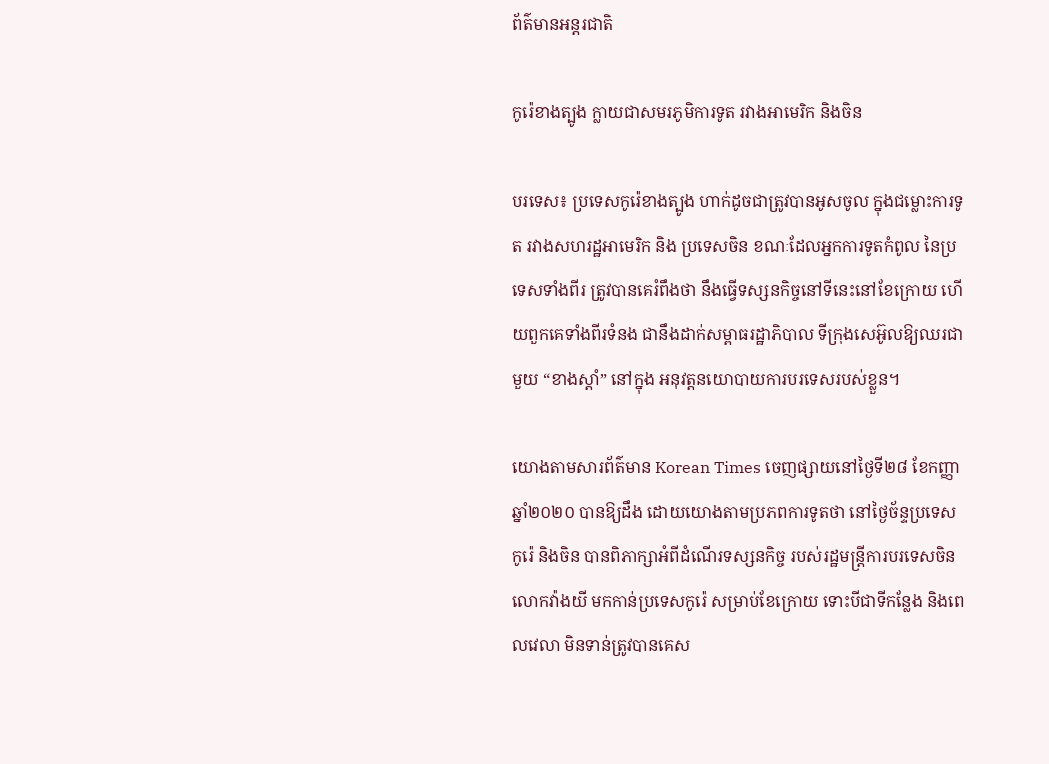ព័ត៌មានអន្តរជាតិ

កូរ៉េខាងត្បូង ក្លាយជាសមរភូមិការទូត រវាងអាមេរិក និងចិន

បរទេស៖ ប្រទេសកូរ៉េខាងត្បូង ហាក់ដូចជាត្រូវបានអូសចូល ក្នុងជម្លោះការទូត រវាងសហរដ្ឋអាមេរិក និង ប្រទេសចិន ខណៈដែលអ្នកការទូតកំពូល នៃប្រទេសទាំងពីរ ត្រូវបានគេរំពឹងថា នឹងធ្វើទស្សនកិច្ចនៅទីនេះនៅខែក្រោយ ហើយពួកគេទាំងពីរទំនង ជានឹងដាក់សម្ពាធរដ្ឋាភិបាល ទីក្រុងសេអ៊ូលឱ្យឈរជាមួយ “ខាងស្តាំ” នៅក្នុង អនុវត្តនយោបាយការបរទេសរបស់ខ្លួន។

យោងតាមសារព័ត៌មាន Korean Times ចេញផ្សាយនៅថ្ងៃទី២៨ ខែកញ្ញា ឆ្នាំ២០២០ បានឱ្យដឹង ដោយយោងតាមប្រភពការទូតថា នៅថ្ងៃច័ន្ទប្រទេសកូរ៉េ និងចិន បានពិភាក្សាអំពីដំណើរទស្សនកិច្ច របស់រដ្ឋមន្ត្រីការបរទេសចិនលោកវ៉ាងយី មកកាន់ប្រទេសកូរ៉េ សម្រាប់ខែក្រោយ ទោះបីជាទីកន្លែង និងពេលវេលា មិនទាន់ត្រូវបានគេស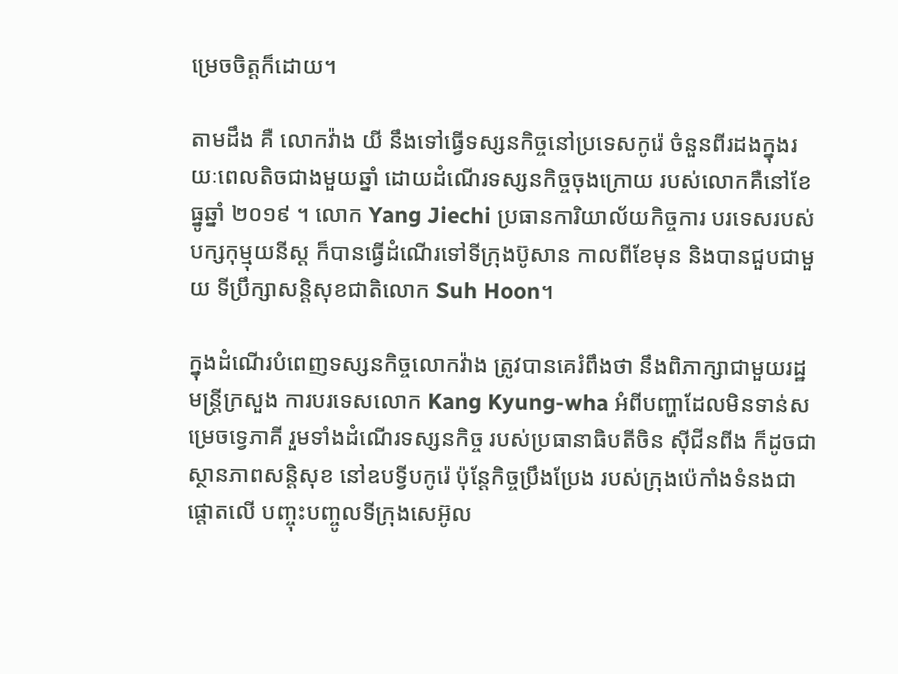ម្រេចចិត្តក៏ដោយ។

តាមដឹង គឺ លោកវ៉ាង យី នឹងទៅធ្វើទស្សនកិច្ចនៅប្រទេសកូរ៉េ ចំនួនពីរដងក្នុងរយៈពេលតិចជាងមួយឆ្នាំ ដោយដំណើរទស្សនកិច្ចចុងក្រោយ របស់លោកគឺនៅខែធ្នូឆ្នាំ ២០១៩ ។ លោក Yang Jiechi ប្រធានការិយាល័យកិច្ចការ បរទេសរបស់បក្សកុម្មុយនីស្ត ក៏បានធ្វើដំណើរទៅទីក្រុងប៊ូសាន កាលពីខែមុន និងបានជួបជាមួយ ទីប្រឹក្សាសន្តិសុខជាតិលោក Suh Hoon។

ក្នុងដំណើរបំពេញទស្សនកិច្ចលោកវ៉ាង ត្រូវបានគេរំពឹងថា នឹងពិភាក្សាជាមួយរដ្ឋមន្រ្តីក្រសួង ការបរទេសលោក Kang Kyung-wha អំពីបញ្ហាដែលមិនទាន់សម្រេចទ្វេភាគី រួមទាំងដំណើរទស្សនកិច្ច របស់ប្រធានាធិបតីចិន ស៊ីជីនពីង ក៏ដូចជាស្ថានភាពសន្តិសុខ នៅឧបទ្វីបកូរ៉េ ប៉ុន្តែកិច្ចប្រឹងប្រែង របស់ក្រុងប៉េកាំងទំនងជាផ្តោតលើ បញ្ចុះបញ្ចូលទីក្រុងសេអ៊ូល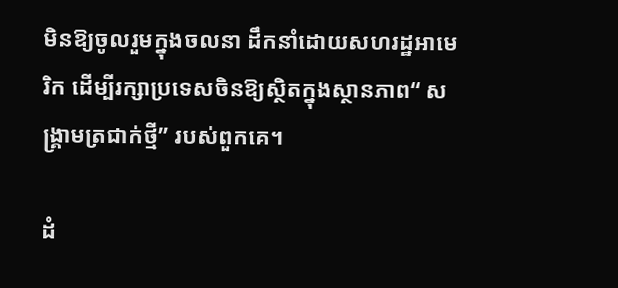មិនឱ្យចូលរួមក្នុងចលនា ដឹកនាំដោយសហរដ្ឋអាមេរិក ដើម្បីរក្សាប្រទេសចិនឱ្យស្ថិតក្នុងស្ថានភាព“ សង្គ្រាមត្រជាក់ថ្មី” របស់ពួកគេ។

ដំ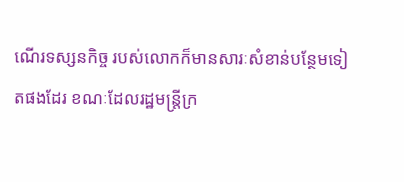ណើរទស្សនកិច្ច របស់លោកក៏មានសារៈសំខាន់បន្ថែមទៀតផងដែរ ខណៈដែលរដ្ឋមន្រ្តីក្រ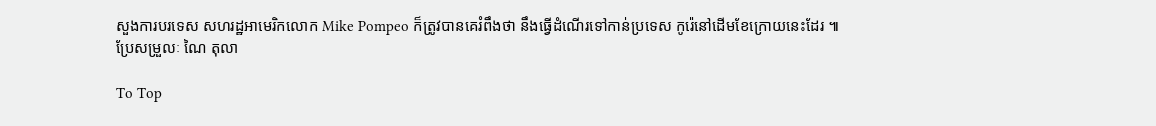សួងការបរទេស សហរដ្ឋអាមេរិកលោក Mike Pompeo ក៏ត្រូវបានគេរំពឹងថា នឹងធ្វើដំណើរទៅកាន់ប្រទេស កូរ៉េនៅដើមខែក្រោយនេះដែរ ៕
ប្រែសម្រួលៈ ណៃ តុលា

To Top